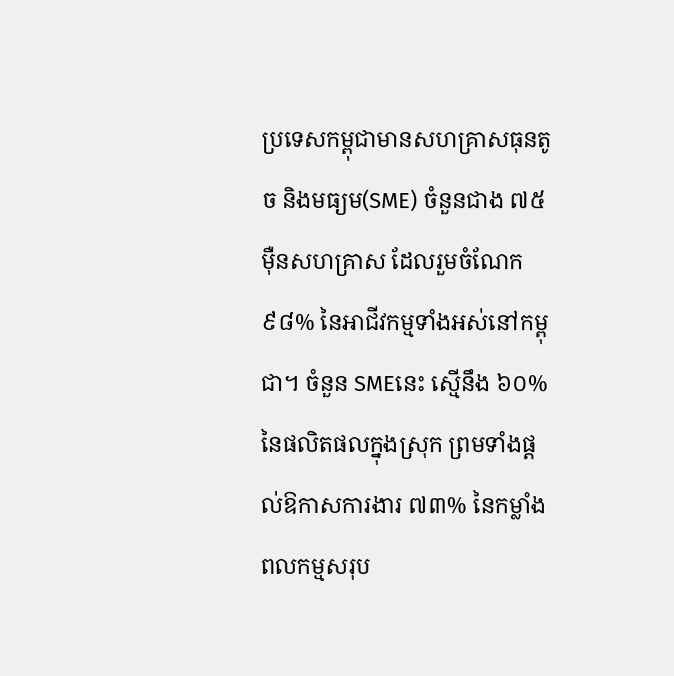ប្រទេសកម្ពុជាមានសហគ្រាសធុនតូច និងមធ្យម(SME) ចំនួនជាង ៧៥ម៉ឺនសហគ្រាស ដែលរួមចំណែក ៩៨% នៃអាជីវកម្មទាំងអស់នៅកម្ពុជា។ ចំនួន SMEនេះ ស្មើនឹង ៦០% នៃផលិតផលក្នុងស្រុក ព្រមទាំងផ្ដល់ឱកាសការងារ ៧៣% នៃកម្លាំងពលកម្មសរុប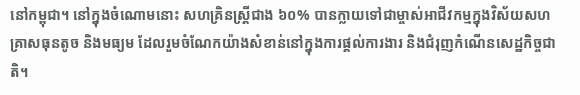នៅកម្ពុជា។ នៅក្នុងចំណោមនោះ សហគ្រិនស្រ្តីជាង ៦០% បានក្លាយទៅជាម្ចាស់អាជីវកម្មក្នុងវិស័យសហគ្រាសធុនតូច និងមធ្យម ដែលរួមចំណែកយ៉ាងសំខាន់នៅក្នុងការផ្តល់ការងារ និងជំរុញកំណើនសេដ្ឋកិច្ចជាតិ។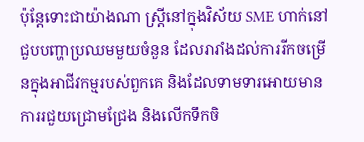ប៉ុន្តែទោះជាយ៉ាងណា ស្រី្តនៅក្នុងវិស័យ SME ហាក់នៅជួបបញ្ហាប្រឈមមួយចំនួន ដែលរារាំងដល់ការរីកចម្រើនក្នុងអាជីវកម្មរបស់ពួកគេ និងដែលទាមទារអោយមានការរជួយជ្រោមជ្រែង និងលើកទឹកចិ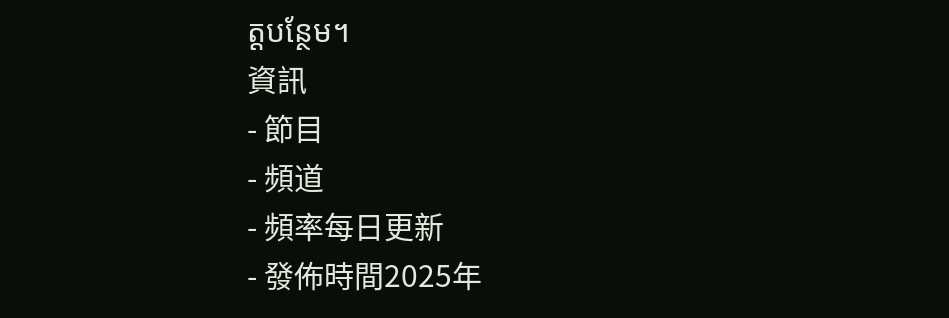ត្តបន្ថែម។
資訊
- 節目
- 頻道
- 頻率每日更新
- 發佈時間2025年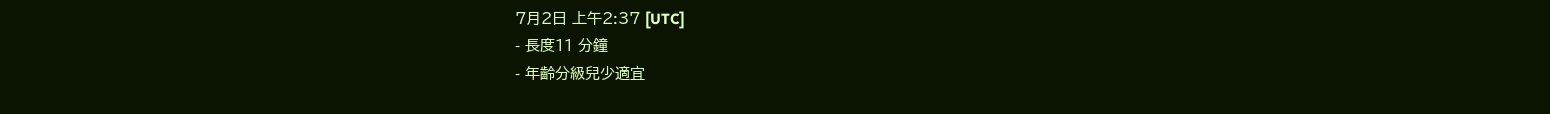7月2日 上午2:37 [UTC]
- 長度11 分鐘
- 年齡分級兒少適宜